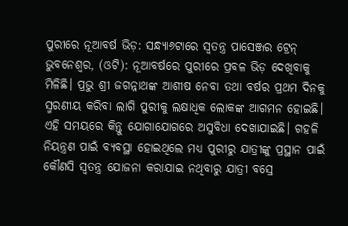ପୁରୀରେ ନୂଆବର୍ଷ ଭିଡ଼: ସନ୍ଧ୍ୟା୬ଟାରେ ସ୍ଵତନ୍ତ୍ର ପାସେଞ୍ଜର ଟ୍ରେନ୍
ଭୁବନେଶ୍ଵର, (ଓଟି): ନୂଆବର୍ଷରେ ପୁରୀରେ ପ୍ରବଳ ଭିଡ଼ ଦେଖିବାକୁ ମିଳିଛି। ପ୍ରଭୁ ଶ୍ରୀ ଜଗନ୍ନାଥଙ୍କ ଆଶୀଷ ନେବା ତଥା ବର୍ଷର ପ୍ରଥମ ଦିନକୁ ସ୍ମରଣୀୟ କରିବା ଲାଗି ପୁରୀକୁ ଲକ୍ଷାଧିକ ଲୋକଙ୍କ ଆଗମନ ହୋଇଛି। ଏହି ସମୟରେ କିନ୍ତୁ ଯୋଗାଯୋଗରେ ଅସୁବିଧା ଦେଖାଯାଇଛି। ଗହଳି ନିୟନ୍ତ୍ରଣ ପାଇଁ ବ୍ୟବସ୍ଥା ହୋଇଥିଲେ ମଧ୍ୟ ପୁରୀରୁ ଯାତ୍ରୀଙ୍କୁ ପ୍ରସ୍ଥାନ ପାଇଁ କୌଣସି ସ୍ଵତନ୍ତ୍ର ଯୋଜନା କରାଯାଇ ନଥିବାରୁ ଯାତ୍ରୀ ବସ୍ରେ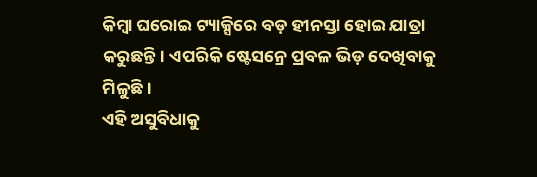କିମ୍ବା ଘରୋଇ ଟ୍ୟାକ୍ସିରେ ବଡ଼ ହୀନସ୍ତା ହୋଇ ଯାତ୍ରା କରୁଛନ୍ତି। ଏପରିକି ଷ୍ଟେସନ୍ରେ ପ୍ରବଳ ଭିଡ଼ ଦେଖିବାକୁ ମିଳୁଛି।
ଏହି ଅସୁବିଧାକୁ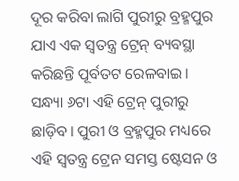ଦୂର କରିବା ଲାଗି ପୁରୀରୁ ବ୍ରହ୍ମପୁର ଯାଏ ଏକ ସ୍ଵତନ୍ତ୍ର ଟ୍ରେନ୍ ବ୍ୟବସ୍ଥା କରିଛନ୍ତି ପୂର୍ବତଟ ରେଳବାଇ। ସନ୍ଧ୍ୟା ୬ଟା ଏହି ଟ୍ରେନ୍ ପୁରୀରୁ ଛାଡ଼ିବ। ପୁରୀ ଓ ବ୍ରହ୍ମପୁର ମଧ୍ୟରେ ଏହି ସ୍ୱତନ୍ତ୍ର ଟ୍ରେନ ସମସ୍ତ ଷ୍ଟେସନ ଓ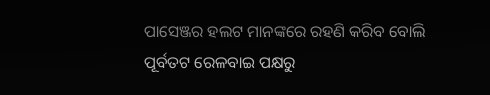ପାସେଞ୍ଜର ହଲଟ ମାନଙ୍କରେ ରହଣି କରିବ ବୋଲି ପୂର୍ବତଟ ରେଳବାଇ ପକ୍ଷରୁ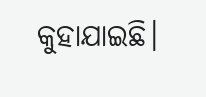କୁହାଯାଇଛି।